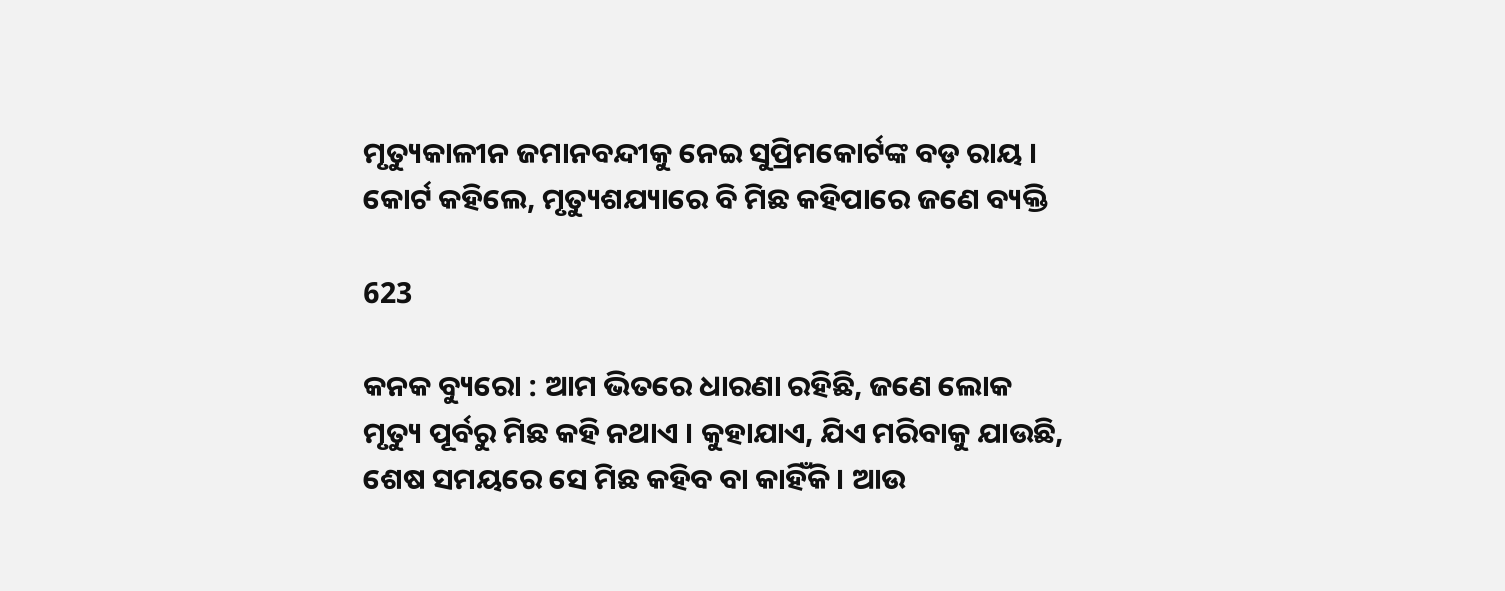ମୃତ୍ୟୁକାଳୀନ ଜମାନବନ୍ଦୀକୁ ନେଇ ସୁପ୍ରିମକୋର୍ଟଙ୍କ ବଡ଼ ରାୟ । କୋର୍ଟ କହିଲେ, ମୃତ୍ୟୁଶଯ୍ୟାରେ ବି ମିଛ କହିପାରେ ଜଣେ ବ୍ୟକ୍ତି

623

କନକ ବ୍ୟୁରୋ : ଆମ ଭିତରେ ଧାରଣା ରହିଛି, ଜଣେ ଲୋକ ମୃତ୍ୟୁ ପୂର୍ବରୁ ମିଛ କହି ନଥାଏ । କୁହାଯାଏ, ଯିଏ ମରିବାକୁ ଯାଉଛି, ଶେଷ ସମୟରେ ସେ ମିଛ କହିବ ବା କାହିଁକି । ଆଉ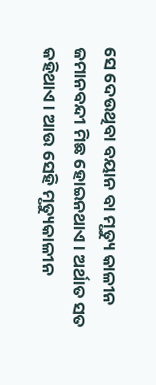ସେ ଦେଉଥିବା ବୟାନ ବା ମୃତ୍ୟୁ କାଳୀନ ଜମାନବନ୍ଦୀ ମିଛ ହୋଇନଥାଏ । ଅର୍ଥାତ ସତ କହିଥାଏ । ଆଉ ସେହି ମୃତ୍ୟୁକାଳୀନ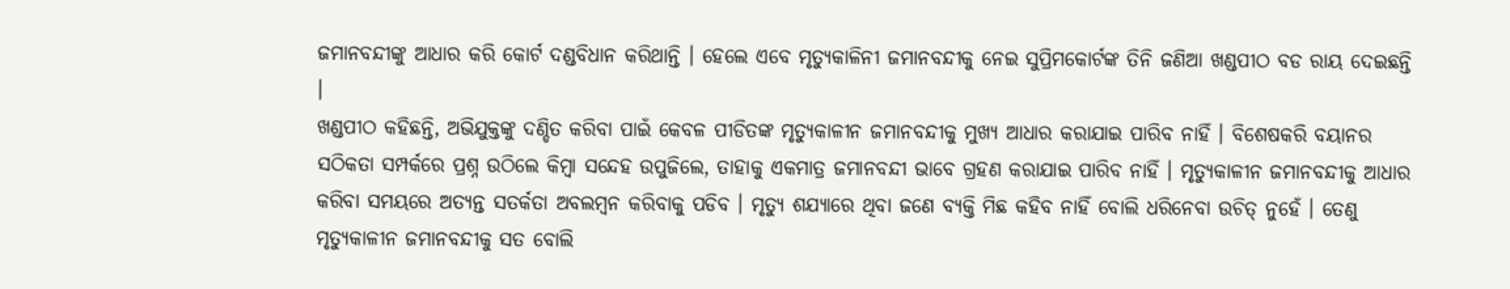ଜମାନବନ୍ଦୀଙ୍କୁ ଆଧାର କରି କୋର୍ଟ ଦଣ୍ଡବିଧାନ କରିଥାନ୍ତି । ହେଲେ ଏବେ ମୃତ୍ୟୁକାଳିନୀ ଜମାନବନ୍ଦୀକୁ ନେଇ ସୁପ୍ରିମକୋର୍ଟଙ୍କ ତିନି ଜଣିଆ ଖଣ୍ଡପୀଠ ବଡ ରାୟ ଦେଇଛନ୍ତି ।
ଖଣ୍ଡପୀଠ କହିଛନ୍ତି, ଅଭିଯୁକ୍ତଙ୍କୁ ଦଣ୍ଡିତ କରିବା ପାଇଁ କେବଳ ପୀଡିତଙ୍କ ମୃତ୍ୟୁକାଳୀନ ଜମାନବନ୍ଦୀକୁ ମୁଖ୍ୟ ଆଧାର କରାଯାଇ ପାରିବ ନାହିଁ । ବିଶେଷକରି ବୟାନର ସଠିକତା ସମ୍ପର୍କରେ ପ୍ରଶ୍ନ ଉଠିଲେ କିମ୍ବା ସନ୍ଦେହ ଉପୁଜିଲେ, ତାହାକୁ ଏକମାତ୍ର ଜମାନବନ୍ଦୀ ଭାବେ ଗ୍ରହଣ କରାଯାଇ ପାରିବ ନାହିଁ । ମୃତ୍ୟୁକାଳୀନ ଜମାନବନ୍ଦୀକୁ ଆଧାର କରିବା ସମୟରେ ଅତ୍ୟନ୍ତ ସତର୍କତା ଅବଲମ୍ବନ କରିବାକୁ ପଡିବ । ମୃତ୍ୟୁ ଶଯ୍ୟାରେ ଥିବା ଜଣେ ବ୍ୟକ୍ତି ମିଛ କହିବ ନାହିଁ ବୋଲି ଧରିନେବା ଉଚିତ୍ ନୁହେଁ । ତେଣୁ ମୃତ୍ୟୁକାଳୀନ ଜମାନବନ୍ଦୀକୁ ସତ ବୋଲି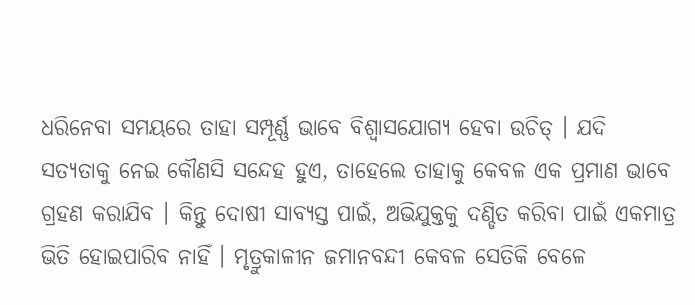ଧରିନେବା ସମୟରେ ତାହା ସମ୍ପୂର୍ଣ୍ଣ ଭାବେ ବିଶ୍ୱାସଯୋଗ୍ୟ ହେବା ଉଚିତ୍ । ଯଦି ସତ୍ୟତାକୁ ନେଇ କୌଣସି ସନ୍ଦେହ ହୁଏ, ତାହେଲେ ତାହାକୁ କେବଳ ଏକ ପ୍ରମାଣ ଭାବେ ଗ୍ରହଣ କରାଯିବ । କିନ୍ତୁ ଦୋଷୀ ସାବ୍ୟସ୍ତ ପାଇଁ, ଅଭିଯୁକ୍ତକୁ ଦଣ୍ଡିତ କରିବା ପାଇଁ ଏକମାତ୍ର ଭିତି ହୋଇପାରିବ ନାହିଁ । ମୃତ୍ରୁକାଳୀନ ଜମାନବନ୍ଦୀ କେବଳ ସେତିକି ବେଳେ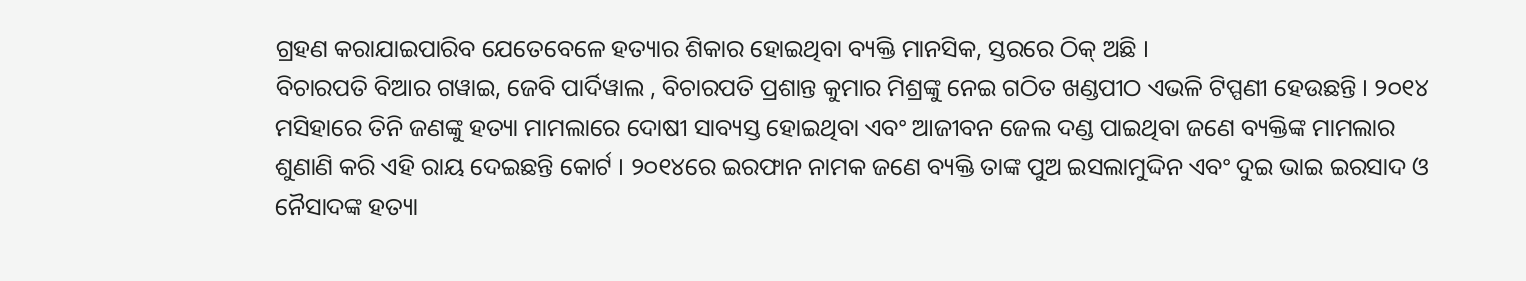ଗ୍ରହଣ କରାଯାଇପାରିବ ଯେତେବେଳେ ହତ୍ୟାର ଶିକାର ହୋଇଥିବା ବ୍ୟକ୍ତି ମାନସିକ, ସ୍ତରରେ ଠିକ୍ ଅଛି ।
ବିଚାରପତି ବିଆର ଗୱାଇ, ଜେବି ପାର୍ଦିୱାଲ , ବିଚାରପତି ପ୍ରଶାନ୍ତ କୁମାର ମିଶ୍ରଙ୍କୁ ନେଇ ଗଠିତ ଖଣ୍ଡପୀଠ ଏଭଳି ଟିପ୍ପଣୀ ହେଉଛନ୍ତି । ୨୦୧୪ ମସିହାରେ ତିନି ଜଣଙ୍କୁ ହତ୍ୟା ମାମଲାରେ ଦୋଷୀ ସାବ୍ୟସ୍ତ ହୋଇଥିବା ଏବଂ ଆଜୀବନ ଜେଲ ଦଣ୍ଡ ପାଇଥିବା ଜଣେ ବ୍ୟକ୍ତିଙ୍କ ମାମଲାର ଶୁଣାଣି କରି ଏହି ରାୟ ଦେଇଛନ୍ତି କୋର୍ଟ । ୨୦୧୪ରେ ଇରଫାନ ନାମକ ଜଣେ ବ୍ୟକ୍ତି ତାଙ୍କ ପୁଅ ଇସଲାମୁଦ୍ଦିନ ଏବଂ ଦୁଇ ଭାଇ ଇରସାଦ ଓ ନୈସାଦଙ୍କ ହତ୍ୟା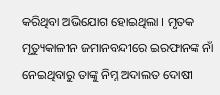କରିଥିବା ଅଭିଯୋଗ ହୋଇଥିଲା । ମୃତକ ମୃତ୍ୟୁକାଳୀନ ଜମାନବନ୍ଦୀରେ ଇରଫାନଙ୍କ ନାଁ ନେଇଥିବାରୁ ତାଙ୍କୁ ନିମ୍ନ ଅଦାଲତ ଦୋଷୀ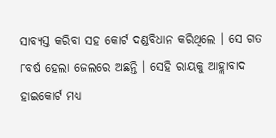ସାବ୍ୟସ୍ତ କରିବା ସହ କୋର୍ଟ ଦଣ୍ଡବିଧାନ କରିଥିଲେ । ସେ ଗତ ୮ବର୍ଷ ହେଲା ଜେଲରେ ଅଛନ୍ତି । ସେହି ରାୟକୁ ଆହ୍ଲାବାଦ ହାଇକୋର୍ଟ ମଧ୍ୟ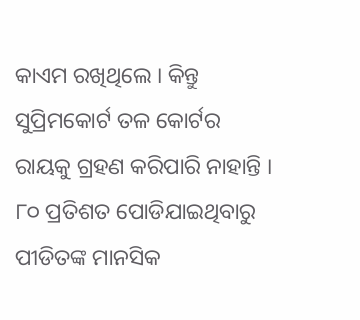କାଏମ ରଖିଥିଲେ । କିନ୍ତୁ ସୁପ୍ରିମକୋର୍ଟ ତଳ କୋର୍ଟର ରାୟକୁ ଗ୍ରହଣ କରିପାରି ନାହାନ୍ତି । ୮୦ ପ୍ରତିଶତ ପୋଡିଯାଇଥିବାରୁ ପୀଡିତଙ୍କ ମାନସିକ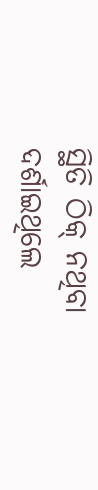ସ୍ଥିତି ଠିକ୍ ନଥିବା ଦର୍ଶାଇଥିଲେ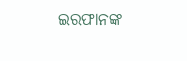ଇରଫାନଙ୍କ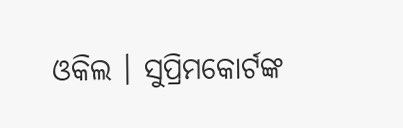ଓକିଲ । ସୁପ୍ରିମକୋର୍ଟଙ୍କ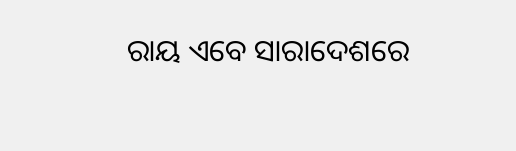ରାୟ ଏବେ ସାରାଦେଶରେ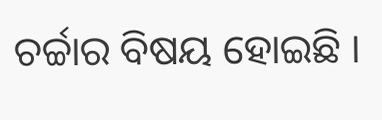ଚର୍ଚ୍ଚାର ବିଷୟ ହୋଇଛି ।